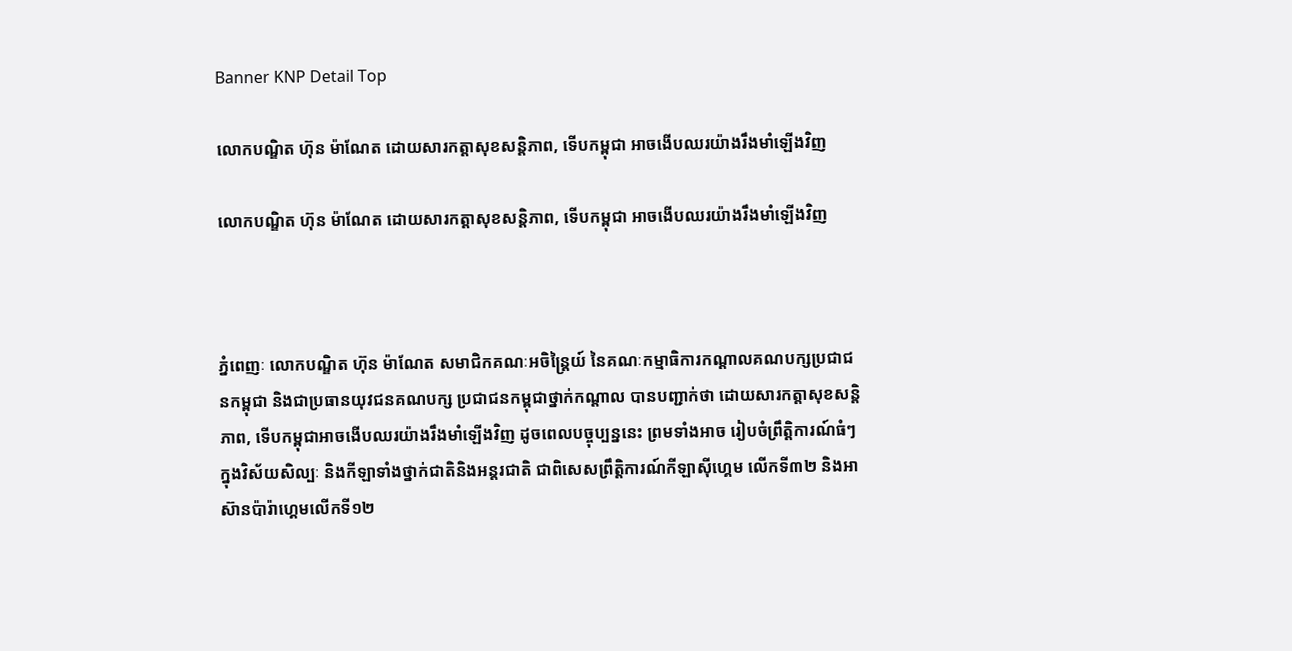Banner KNP Detail Top

លោកបណ្ឌិត ហ៊ុន ម៉ាណែត ដោយសារកត្តាសុខសន្តិភាព, ទើបកម្ពុជា អាចងើបឈរយ៉ាងរឹងមាំឡើងវិញ

លោកបណ្ឌិត ហ៊ុន ម៉ាណែត ដោយសារកត្តាសុខសន្តិភាព, ទើបកម្ពុជា អាចងើបឈរយ៉ាងរឹងមាំឡើងវិញ



ភ្នំពេញៈ លោកបណ្ឌិត ហ៊ុន ម៉ាណែត សមាជិកគណៈអចិន្ត្រៃយ៍ នៃគណៈកម្មាធិការកណ្តាលគណបក្សប្រជាជនកម្ពុជា និងជាប្រធានយុវជនគណបក្ស ប្រជាជនកម្ពុជាថ្នាក់កណ្តាល បានបញ្ជាក់ថា ដោយសារកត្តាសុខសន្តិភាព, ទើបកម្ពុជាអាចងើបឈរយ៉ាងរឹងមាំឡើងវិញ ដូចពេលបច្ចុប្បន្ននេះ ព្រមទាំងអាច រៀបចំព្រឹត្តិការណ៍ធំៗ ក្នុងវិស័យសិល្បៈ និងកីឡាទាំងថ្នាក់ជាតិនិងអន្តរជាតិ ជាពិសេសព្រឹតិ្តការណ៍កីឡាស៊ីហ្គេម លើកទី៣២ និងអាស៊ានប៉ារ៉ាហ្គេមលើកទី១២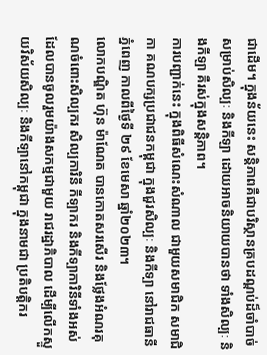ជាដើម។ ក្នុងន័យនេះ សន្តិភាពគឺជាបរិស្ថានគ្របដណ្តប់ដ៏ចាំបាច់សម្រាប់សិល្បៈ និងកីឡា ដោយអាចនិយាយបានថា ទាំងសិល្បៈ និងកីឡា គឺរស់ក្នុងសន្តិភាព។
ការបញ្ជាក់នេះ ក្នុងពិធីសំណេះសំណាល ជាមួយសមាជិក សមាជិកា គណបក្សប្រជាជនកម្ពុជា ក្នុងជួរសិល្បៈ និងកីទ្បា នៅរាជធានីភ្នំពេញ កាលពីថ្ងៃទី ២៩ ខែមេសា ឆ្នាំ២០២៣។
លោកបណ្ឌិត ហ៊ុន ម៉ាណែត បានកោតសរសើរ និងថ្លែងអំណរគុណចំពោះសិល្បករ សិល្បការិនី កីទ្បាករ និងកីទ្បាការិនីទាំងអស់ដែលបានចូលរួមយ៉ាងសកម្មជាមួយ រាជរដ្ឋាភិបាល ដើម្បីលើកស្ទួយវិស័យសិល្បៈ និងកីទ្បានៅកម្ពុជា ក្នុងនាមជា ប្រតិបត្តិករ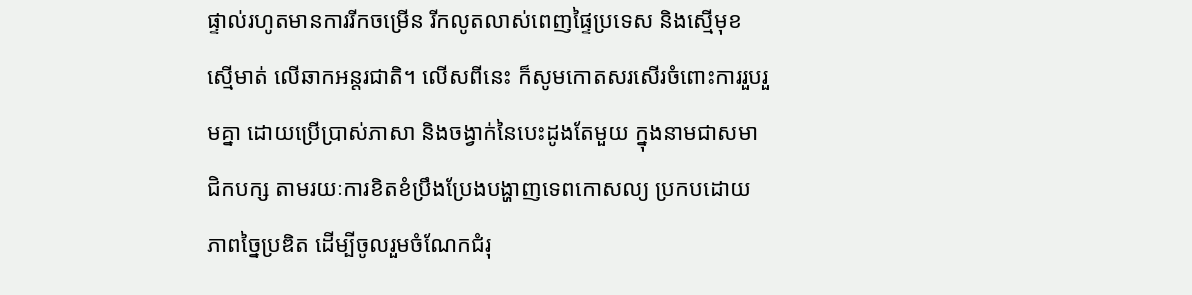ផ្ទាល់រហូតមានការរីកចម្រើន រីកលូតលាស់ពេញផ្ទៃប្រទេស និងស្មើមុខ ស្មើមាត់ លើឆាកអន្តរជាតិ។ លើសពីនេះ ក៏សូមកោតសរសើរចំពោះការរួបរួមគ្នា ដោយប្រើប្រាស់ភាសា និងចង្វាក់នៃបេះដូងតែមួយ ក្នុងនាមជាសមាជិកបក្ស តាមរយៈការខិតខំប្រឹងប្រែងបង្ហាញទេពកោសល្យ ប្រកបដោយភាពច្នៃប្រឌិត ដើម្បីចូលរួមចំណែកជំរុ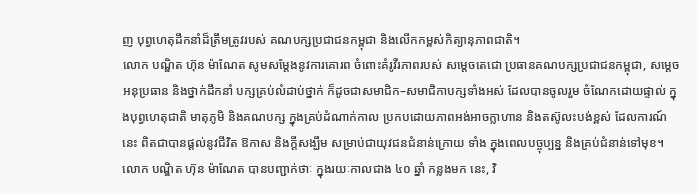ញ បុព្វហេតុដឹកនាំដ៏ត្រឹមត្រូវរបស់ គណបក្សប្រជាជនកម្ពុជា និងលើកកម្ពស់កិត្យានុភាពជាតិ។
លោក បណ្ឌិត ហ៊ុន ម៉ាណែត សូមសម្តែងនូវការគោរព ចំពោះគំរូវីរភាពរបស់ សម្តេចតេជោ ប្រធានគណបក្សប្រជាជនកម្ពុជា, សម្តេចអនុប្រធាន និងថ្នាក់ដឹកនាំ បក្សគ្រប់លំដាប់ថ្នាក់ ក៏ដូចជាសមាជិក–សមាជិកាបក្សទាំងអស់ ដែលបានចូលរួម ចំណែកដោយផ្ទាល់ ក្នុងបុព្វហេតុជាតិ មាតុភូមិ និងគណបក្ស ក្នុងគ្រប់ដំណាក់កាល ប្រកបដោយភាពអង់អាចក្លាហាន និងតស៊ូលះបង់ខ្ពស់ ដែលការណ៍នេះ ពិតជាបានផ្តល់នូវជីវិត ឱកាស និងក្តីសង្ឃឹម សម្រាប់ជាយុវជនជំនាន់ក្រោយ ទាំង ក្នុងពេលបច្ចុប្បន្ន និងគ្រប់ជំនាន់ទៅមុខ។
លោក បណ្ឌិត ហ៊ុន ម៉ាណែត បានបញ្ជាក់ថាៈ ក្នុងរយៈកាលជាង ៤០ ឆ្នាំ កន្លងមក នេះ, វិ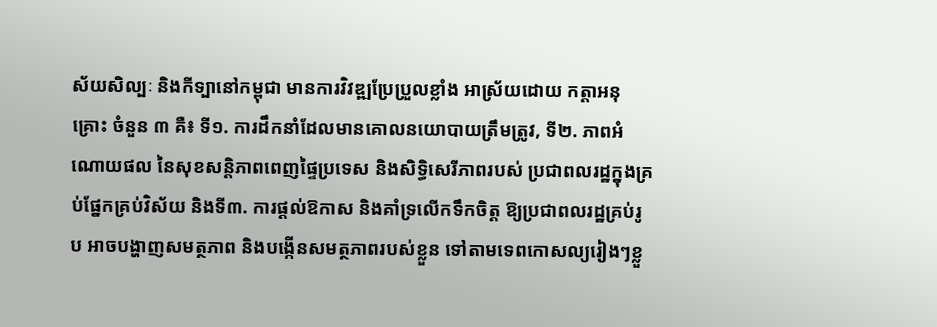ស័យសិល្បៈ និងកីទ្បានៅកម្ពុជា មានការវិវឌ្ឍប្រែប្រួលខ្លាំង អាស្រ័យដោយ កត្តាអនុគ្រោះ ចំនួន ៣ គឺ៖ ទី១. ការដឹកនាំដែលមានគោលនយោបាយត្រឹមត្រូវ, ទី២. ភាពអំណោយផល នៃសុខសន្តិភាពពេញផ្ទៃប្រទេស និងសិទ្ធិសេរីភាពរបស់ ប្រជាពលរដ្ឋក្នុងគ្រប់ផ្នែកគ្រប់វិស័យ និងទី៣. ការផ្តល់ឱកាស និងគាំទ្រលើកទឹកចិត្ត ឱ្យប្រជាពលរដ្ឋគ្រប់រូប អាចបង្ហាញសមត្ថភាព និងបង្កើនសមត្ថភាពរបស់ខ្លួន ទៅតាមទេពកោសល្យរៀងៗខ្លួ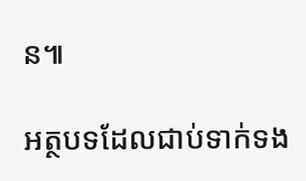ន៕

អត្ថបទដែលជាប់ទាក់ទង